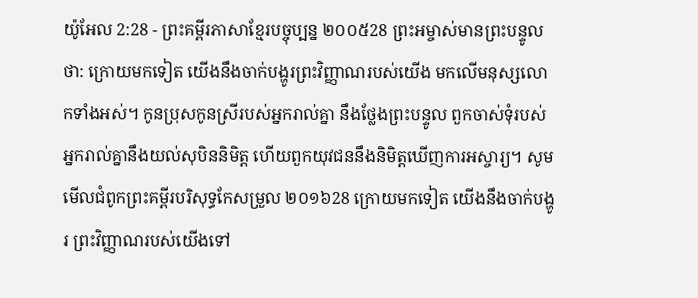យ៉ូអែល 2:28 - ព្រះគម្ពីរភាសាខ្មែរបច្ចុប្បន្ន ២០០៥28 ព្រះអម្ចាស់មានព្រះបន្ទូលថា: ក្រោយមកទៀត យើងនឹងចាក់បង្ហូរព្រះវិញ្ញាណរបស់យើង មកលើមនុស្សលោកទាំងអស់។ កូនប្រុសកូនស្រីរបស់អ្នករាល់គ្នា នឹងថ្លែងព្រះបន្ទូល ពួកចាស់ទុំរបស់អ្នករាល់គ្នានឹងយល់សុបិននិមិត្ត ហើយពួកយុវជននឹងនិមិត្តឃើញការអស្ចារ្យ។ សូមមើលជំពូកព្រះគម្ពីរបរិសុទ្ធកែសម្រួល ២០១៦28 ក្រោយមកទៀត យើងនឹងចាក់បង្ហូរ ព្រះវិញ្ញាណរបស់យើងទៅ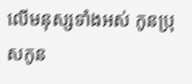លើមនុស្សទាំងអស់ កូនប្រុសកូន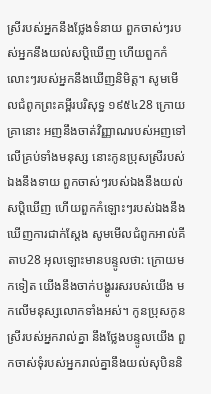ស្រីរបស់អ្នកនឹងថ្លែងទំនាយ ពួកចាស់ៗរបស់អ្នកនឹងយល់សប្តិឃើញ ហើយពួកកំលោះៗរបស់អ្នកនឹងឃើញនិមិត្ត។ សូមមើលជំពូកព្រះគម្ពីរបរិសុទ្ធ ១៩៥៤28 ក្រោយគ្រានោះ អញនឹងចាត់វិញ្ញាណរបស់អញទៅលើគ្រប់ទាំងមនុស្ស នោះកូនប្រុសស្រីរបស់ឯងនឹងទាយ ពួកចាស់ៗរបស់ឯងនឹងយល់សប្តិឃើញ ហើយពួកកំឡោះៗរបស់ឯងនឹងឃើញការជាក់ស្តែង សូមមើលជំពូកអាល់គីតាប28 អុលឡោះមានបន្ទូលថា: ក្រោយមកទៀត យើងនឹងចាក់បង្ហូររសរបស់យើង មកលើមនុស្សលោកទាំងអស់។ កូនប្រុសកូនស្រីរបស់អ្នករាល់គ្នា នឹងថ្លែងបន្ទូលយើង ពួកចាស់ទុំរបស់អ្នករាល់គ្នានឹងយល់សុបិននិ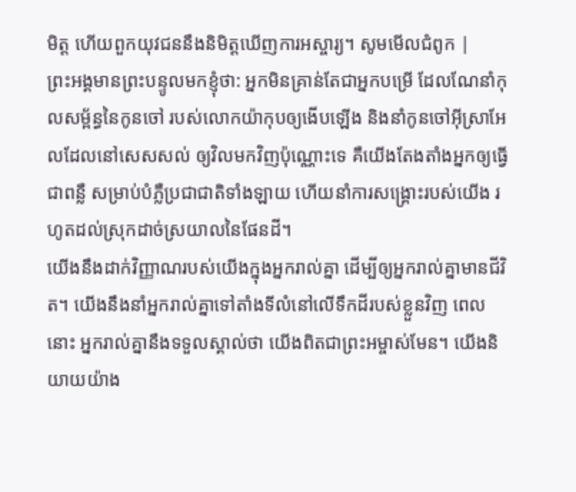មិត្ត ហើយពួកយុវជននឹងនិមិត្តឃើញការអស្ចារ្យ។ សូមមើលជំពូក |
ព្រះអង្គមានព្រះបន្ទូលមកខ្ញុំថា: អ្នកមិនគ្រាន់តែជាអ្នកបម្រើ ដែលណែនាំកុលសម្ព័ន្ធនៃកូនចៅ របស់លោកយ៉ាកុបឲ្យងើបឡើង និងនាំកូនចៅអ៊ីស្រាអែលដែលនៅសេសសល់ ឲ្យវិលមកវិញប៉ុណ្ណោះទេ គឺយើងតែងតាំងអ្នកឲ្យធ្វើជាពន្លឺ សម្រាប់បំភ្លឺប្រជាជាតិទាំងឡាយ ហើយនាំការសង្គ្រោះរបស់យើង រហូតដល់ស្រុកដាច់ស្រយាលនៃផែនដី។
យើងនឹងដាក់វិញ្ញាណរបស់យើងក្នុងអ្នករាល់គ្នា ដើម្បីឲ្យអ្នករាល់គ្នាមានជីវិត។ យើងនឹងនាំអ្នករាល់គ្នាទៅតាំងទីលំនៅលើទឹកដីរបស់ខ្លួនវិញ ពេលនោះ អ្នករាល់គ្នានឹងទទួលស្គាល់ថា យើងពិតជាព្រះអម្ចាស់មែន។ យើងនិយាយយ៉ាង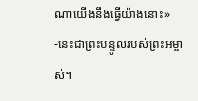ណាយើងនឹងធ្វើយ៉ាងនោះ» -នេះជាព្រះបន្ទូលរបស់ព្រះអម្ចាស់។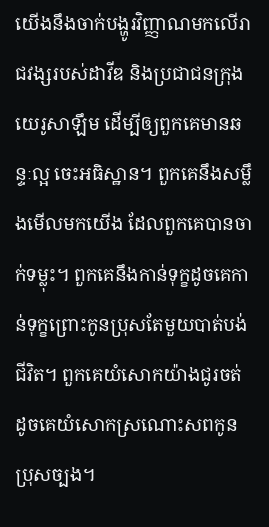យើងនឹងចាក់បង្ហូរវិញ្ញាណមកលើរាជវង្សរបស់ដាវីឌ និងប្រជាជនក្រុងយេរូសាឡឹម ដើម្បីឲ្យពួកគេមានឆន្ទៈល្អ ចេះអធិស្ឋាន។ ពួកគេនឹងសម្លឹងមើលមកយើង ដែលពួកគេបានចាក់ទម្លុះ។ ពួកគេនឹងកាន់ទុក្ខដូចគេកាន់ទុក្ខព្រោះកូនប្រុសតែមួយបាត់បង់ជីវិត។ ពួកគេយំសោកយ៉ាងជូរចត់ ដូចគេយំសោកស្រណោះសពកូនប្រុសច្បង។